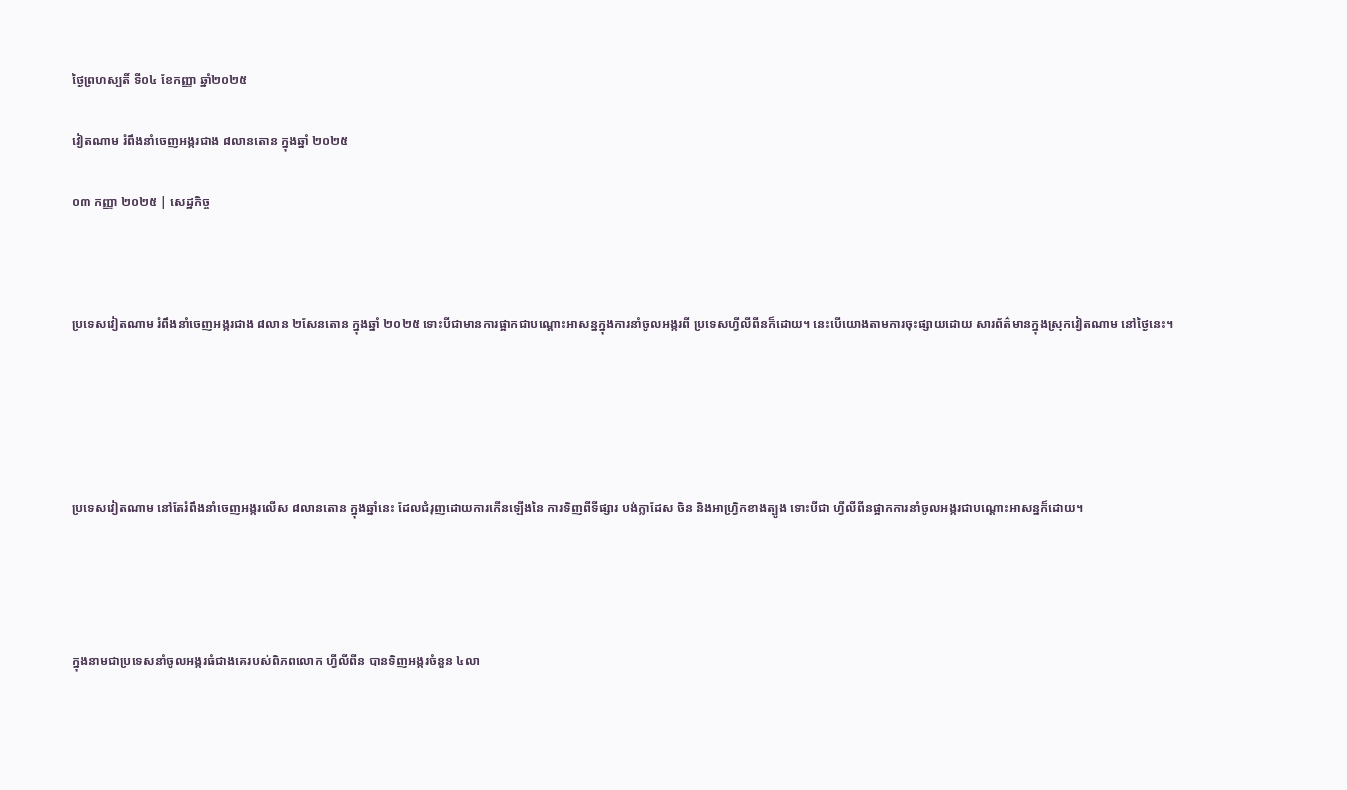ថ្ងៃព្រហស្បតិ៍ ទី០៤ ខែកញ្ញា ឆ្នាំ២០២៥

វៀតណាម រំពឹងនាំចេញអង្ករជាង ៨លានតោន ក្នុងឆ្នាំ ២០២៥

០៣ កញ្ញា ២០២៥ | សេដ្ឋកិច្ច



ប្រទេសវៀតណាម រំពឹងនាំចេញអង្ករជាង ៨លាន ២សែនតោន ក្នុងឆ្នាំ ២០២៥ ទោះបីជាមានការផ្អាកជាបណ្តោះអាសន្នក្នុងការនាំចូលអង្ករពី ប្រទេសហ្វីលីពីនក៏ដោយ។ នេះបើយោងតាមការចុះផ្សាយដោយ សារព័ត៌មានក្នុងស្រុកវៀតណាម នៅថ្ងៃនេះ។





ប្រទេសវៀតណាម នៅតែរំពឹងនាំចេញអង្ករលើស ៨លានតោន ក្នុងឆ្នាំនេះ ដែលជំរុញដោយការកើនឡើងនៃ ការទិញពីទីផ្សារ បង់ក្លាដែស ចិន និងអាហ្វ្រិកខាងត្បូង ទោះបីជា ហ្វីលីពីនផ្អាកការនាំចូលអង្ករជាបណ្តោះអាសន្នក៏ដោយ។




ក្នុងនាមជាប្រទេសនាំចូលអង្ករធំជាងគេរបស់ពិភពលោក ហ្វីលីពីន បានទិញអង្ករចំនួន ៤លា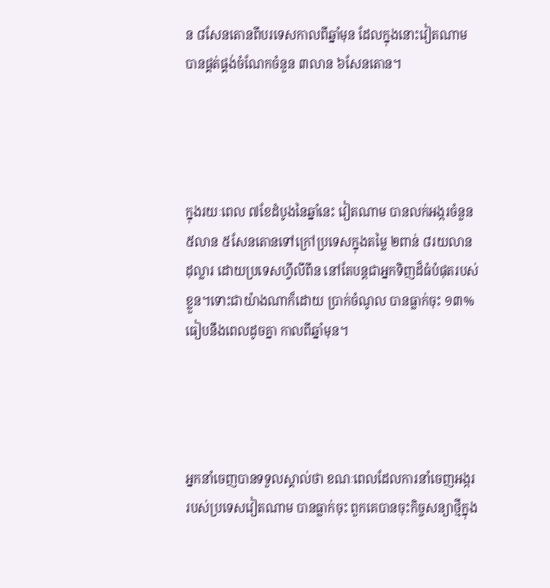ន ៨សែនតោនពីបរទេសកាលពីឆ្នាំមុន ដែលក្នុងនោះវៀតណាម បានផ្គត់ផ្គង់ចំណែកចំនួន ៣លាន ៦សែនតោន។




ក្នុងរយៈពេល ៧ខែដំបូងនៃឆ្នាំនេះ វៀតណាម បានលក់អង្ករចំនួន ៥លាន ៥សែនតោនទៅក្រៅប្រទេសក្នុងតម្លៃ ២ពាន់ ៨រយលានដុល្លារ ដោយប្រទេសហ្វីលីពីន នៅតែបន្តជាអ្នកទិញដ៏ធំបំផុតរបស់ខ្លួន។ទោះជាយ៉ាងណាក៏ដោយ ប្រាក់ចំណូល បានធ្លាក់ចុះ ១៣% ធៀបនឹងពេលដូចគ្នា កាលពីឆ្នាំមុន។




អ្នកនាំចេញបានទទួលស្គាល់ថា ខណៈពេលដែលការនាំចេញអង្កររបស់ប្រទេសវៀតណាម បានធ្លាក់ចុះ ពួកគេបានចុះកិច្ចសន្យាថ្មីក្នុង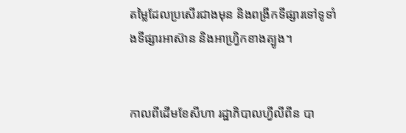តម្លៃដែលប្រសើរជាងមុន និងពង្រីកទីផ្សារទៅទូទាំងទីផ្សារអាស៊ាន និងអាហ្វ្រិកខាងត្បូង។


កាលពីដើមខែសីហា រដ្ឋាភិបាលហ្វីលីពីន បា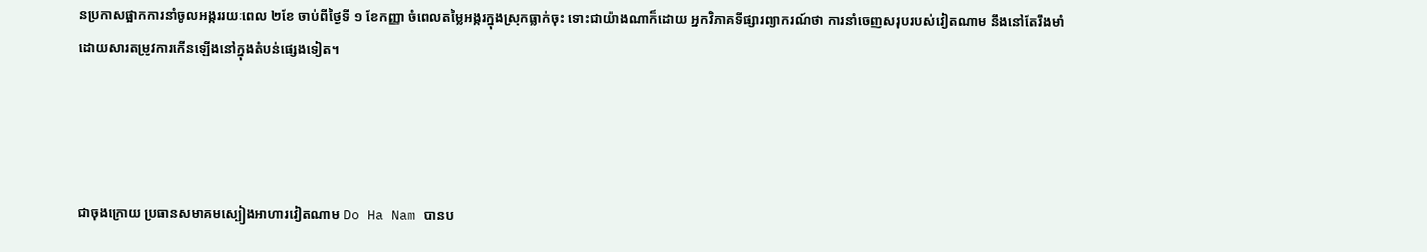នប្រកាសផ្អាកការនាំចូលអង្កររយៈពេល ២ខែ ចាប់ពីថ្ងៃទី ១ ខែកញ្ញា ចំពេលតម្លៃអង្ករក្នុងស្រុកធ្លាក់ចុះ ទោះជាយ៉ាងណាក៏ដោយ អ្នកវិភាគទីផ្សារព្យាករណ៍ថា ការនាំចេញសរុបរបស់វៀតណាម នឹងនៅតែរឹងមាំ ដោយសារតម្រូវការកើនឡើងនៅក្នុងតំបន់ផ្សេងទៀត។




ជាចុងក្រោយ ប្រធានសមាគមស្បៀងអាហារវៀតណាម Do Ha Nam បានប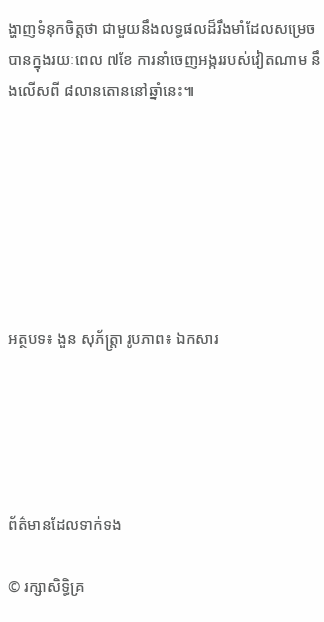ង្ហាញទំនុកចិត្តថា ជាមួយនឹងលទ្ធផលដ៏រឹងមាំដែលសម្រេចបានក្នុងរយៈពេល ៧ខែ ការនាំចេញអង្កររបស់វៀតណាម នឹងលើសពី ៨លានតោននៅឆ្នាំនេះ៕







អត្ថបទ៖ ងួន សុភ័ត្រ្តា រូបភាព៖ ឯកសារ





ព័ត៌មានដែលទាក់ទង

© រក្សាសិទ្ធិគ្រ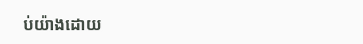ប់យ៉ាងដោយ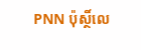PNN ប៉ុស្ថិ៍លេ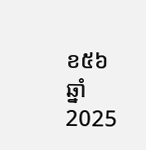ខ៥៦ ឆ្នាំ 2025